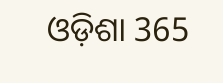ଓଡ଼ିଶା 365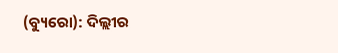(ବ୍ୟୁରୋ): ଦିଲ୍ଲୀର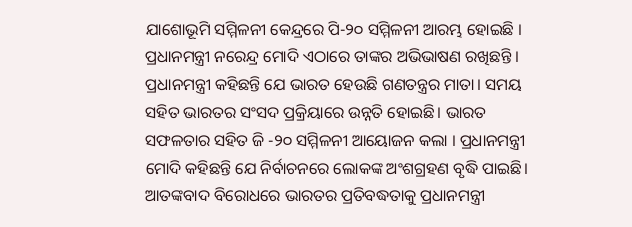ଯାଶୋଭୂମି ସମ୍ମିଳନୀ କେନ୍ଦ୍ରରେ ପି-୨୦ ସମ୍ମିଳନୀ ଆରମ୍ଭ ହୋଇଛି । ପ୍ରଧାନମନ୍ତ୍ରୀ ନରେନ୍ଦ୍ର ମୋଦି ଏଠାରେ ତାଙ୍କର ଅଭିଭାଷଣ ରଖିଛନ୍ତି । ପ୍ରଧାନମନ୍ତ୍ରୀ କହିଛନ୍ତି ଯେ ଭାରତ ହେଉଛି ଗଣତନ୍ତ୍ରର ମାତା। ସମୟ ସହିତ ଭାରତର ସଂସଦ ପ୍ରକ୍ରିୟାରେ ଉନ୍ନତି ହୋଇଛି। ଭାରତ ସଫଳତାର ସହିତ ଜି -୨୦ ସମ୍ମିଳନୀ ଆୟୋଜନ କଲା । ପ୍ରଧାନମନ୍ତ୍ରୀ ମୋଦି କହିଛନ୍ତି ଯେ ନିର୍ବାଚନରେ ଲୋକଙ୍କ ଅଂଶଗ୍ରହଣ ବୃଦ୍ଧି ପାଇଛି। ଆତଙ୍କବାଦ ବିରୋଧରେ ଭାରତର ପ୍ରତିବଦ୍ଧତାକୁ ପ୍ରଧାନମନ୍ତ୍ରୀ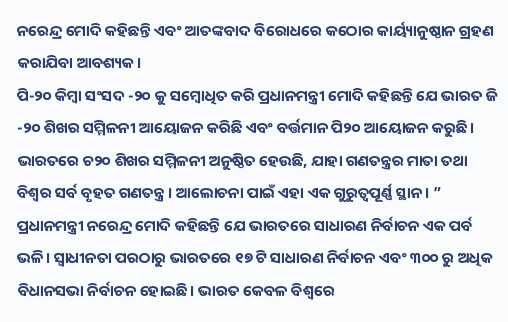ନରେନ୍ଦ୍ର ମୋଦି କହିଛନ୍ତି ଏବଂ ଆତଙ୍କବାଦ ବିରୋଧରେ କଠୋର କାର୍ୟ୍ୟାନୁଷ୍ଠାନ ଗ୍ରହଣ କରାଯିବା ଆବଶ୍ୟକ।
ପି-୨୦ କିମ୍ବା ସଂସଦ -୨୦ କୁ ସମ୍ବୋଧିତ କରି ପ୍ରଧାନମନ୍ତ୍ରୀ ମୋଦି କହିଛନ୍ତି ଯେ ଭାରତ ଜି -୨୦ ଶିଖର ସମ୍ମିଳନୀ ଆୟୋଜନ କରିଛି ଏବଂ ବର୍ତ୍ତମାନ ପି୨୦ ଆୟୋଜନ କରୁଛି। ଭାରତରେ ଚ୨୦ ଶିଖର ସମ୍ମିଳନୀ ଅନୁଷ୍ଠିତ ହେଉଛି, ଯାହା ଗଣତନ୍ତ୍ରର ମାତା ତଥା ବିଶ୍ୱର ସର୍ବ ବୃହତ ଗଣତନ୍ତ୍ର । ଆଲୋଚନା ପାଇଁ ଏହା ଏକ ଗୁରୁତ୍ୱପୂର୍ଣ୍ଣ ସ୍ଥାନ। ”
ପ୍ରଧାନମନ୍ତ୍ରୀ ନରେନ୍ଦ୍ର ମୋଦି କହିଛନ୍ତି ଯେ ଭାରତରେ ସାଧାରଣ ନିର୍ବାଚନ ଏକ ପର୍ବ ଭଳି। ସ୍ୱାଧୀନତା ପରଠାରୁ ଭାରତରେ ୧୭ ଟି ସାଧାରଣ ନିର୍ବାଚନ ଏବଂ ୩୦୦ ରୁ ଅଧିକ ବିଧାନସଭା ନିର୍ବାଚନ ହୋଇଛି। ଭାରତ କେବଳ ବିଶ୍ୱରେ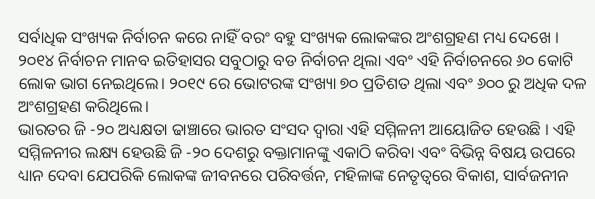ସର୍ବାଧିକ ସଂଖ୍ୟକ ନିର୍ବାଚନ କରେ ନାହିଁ ବରଂ ବହୁ ସଂଖ୍ୟକ ଲୋକଙ୍କର ଅଂଶଗ୍ରହଣ ମଧ୍ୟ ଦେଖେ । ୨୦୧୪ ନିର୍ବାଚନ ମାନବ ଇତିହାସର ସବୁଠାରୁ ବଡ ନିର୍ବାଚନ ଥିଲା ଏବଂ ଏହି ନିର୍ବାଚନରେ ୬୦ କୋଟି ଲୋକ ଭାଗ ନେଇଥିଲେ। ୨୦୧୯ ରେ ଭୋଟରଙ୍କ ସଂଖ୍ୟା ୭୦ ପ୍ରତିଶତ ଥିଲା ଏବଂ ୬୦୦ ରୁ ଅଧିକ ଦଳ ଅଂଶଗ୍ରହଣ କରିଥିଲେ।
ଭାରତର ଜି -୨୦ ଅଧ୍ୟକ୍ଷତା ଢାଞ୍ଚାରେ ଭାରତ ସଂସଦ ଦ୍ୱାରା ଏହି ସମ୍ମିଳନୀ ଆୟୋଜିତ ହେଉଛି । ଏହି ସମ୍ମିଳନୀର ଲକ୍ଷ୍ୟ ହେଉଛି ଜି -୨୦ ଦେଶରୁ ବକ୍ତାମାନଙ୍କୁ ଏକାଠି କରିବା ଏବଂ ବିଭିନ୍ନ ବିଷୟ ଉପରେ ଧ୍ୟାନ ଦେବା ଯେପରିକି ଲୋକଙ୍କ ଜୀବନରେ ପରିବର୍ତ୍ତନ, ମହିଳାଙ୍କ ନେତୃତ୍ୱରେ ବିକାଶ, ସାର୍ବଜନୀନ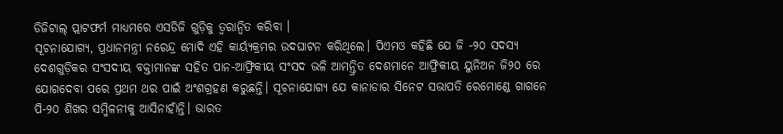ଡିଜିଟାଲ୍ ପ୍ଲାଟଫର୍ମ ମାଧ୍ୟମରେ ଏସଡିଜି ଗୁଡ଼ିକୁ ତ୍ୱରାନ୍ୱିତ କରିବା ।
ସୂଚନାଯୋଗ୍ୟ, ପ୍ରଧାନମନ୍ତ୍ରୀ ନରେନ୍ଦ୍ର ମୋଦି ଏହି କାର୍ୟ୍ୟକ୍ରମର ଉଦଘାଟନ କରିଥିଲେ। ପିଏମଓ କହିଛି ଯେ ଜି -୨୦ ସଦସ୍ୟ ଦେଶଗୁଡ଼ିକର ସଂସଦୀୟ ବକ୍ତାମାନଙ୍କ ସହିତ ପାନ-ଆଫ୍ରିକୀୟ ସଂସଦ ଭଳି ଆମନ୍ତ୍ରିତ ଦେଶମାନେ ଆଫ୍ରିକୀୟ ୟୁନିଅନ ଜି୨୦ ରେ ଯୋଗଦେବା ପରେ ପ୍ରଥମ ଥର ପାଇଁ ଅଂଶଗ୍ରହଣ କରୁଛନ୍ତି। ସୂଚନାଯୋଗ୍ୟ ଯେ କାନାଡାର ସିନେଟ ସଭାପତି ରେମୋଣ୍ଡେ ଗାଗନେ ପି-୨୦ ଶିଖର ସମ୍ମିଳନୀକୁ ଆସିନାହାଁନ୍ତି। ଭାରତ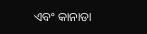ଏବଂ କାନାଡା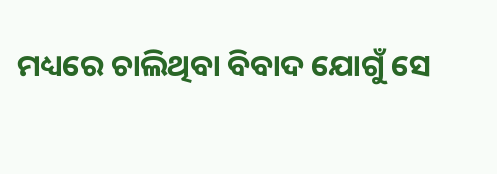ମଧ୍ୟରେ ଚାଲିଥିବା ବିବାଦ ଯୋଗୁଁ ସେ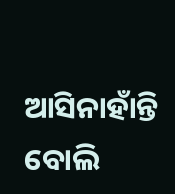ଆସିନାହାଁନ୍ତି ବୋଲି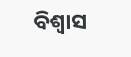ବିଶ୍ୱାସ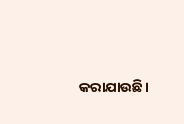କରାଯାଉଛି।